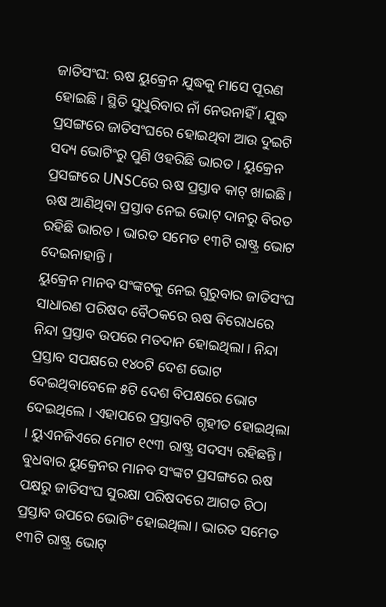ଜାତିସଂଘ: ଋଷ ୟୁକ୍ରେନ ଯୁଦ୍ଧକୁ ମାସେ ପୂରଣ ହୋଇଛି । ସ୍ଥିତି ସୁଧୁରିବାର ନାଁ ନେଉନାହିଁ । ଯୁଦ୍ଧ ପ୍ରସଙ୍ଗରେ ଜାତିସଂଘରେ ହୋଇଥିବା ଆଉ ଦୁଇଟି ସଦ୍ୟ ଭୋଟିଂରୁ ପୁଣି ଓହରିଛି ଭାରତ । ୟୁକ୍ରେନ ପ୍ରସଙ୍ଗରେ UNSCରେ ଋଷ ପ୍ରସ୍ତାବ କାଟ୍ ଖାଇଛି । ଋଷ ଆଣିଥିବା ପ୍ରସ୍ତାବ ନେଇ ଭୋଟ୍ ଦାନରୁ ବିରତ ରହିଛି ଭାରତ । ଭାରତ ସମେତ ୧୩ଟି ରାଷ୍ଟ୍ର ଭୋଟ ଦେଇନାହାନ୍ତି ।
ୟୁକ୍ରେନ ମାନବ ସଂଙ୍କଟକୁ ନେଇ ଗୁରୁବାର ଜାତିସଂଘ ସାଧାରଣ ପରିଷଦ ବୈଠକରେ ଋଷ ବିରୋଧରେ ନିନ୍ଦା ପ୍ରସ୍ତାବ ଉପରେ ମତଦାନ ହୋଇଥିଲା । ନିନ୍ଦା ପ୍ରସ୍ତାବ ସପକ୍ଷରେ ୧୪୦ଟି ଦେଶ ଭୋଟ ଦେଇଥିବାବେଳେ ୫ଟି ଦେଶ ବିପକ୍ଷରେ ଭୋଟ ଦେଇଥିଲେ । ଏହାପରେ ପ୍ରସ୍ତାବଟି ଗୃହୀତ ହୋଇଥିଲା । ୟୁଏନଜିଏରେ ମୋଟ ୧୯୩ ରାଷ୍ଟ୍ର ସଦସ୍ୟ ରହିଛନ୍ତି।
ବୁଧବାର ୟୁକ୍ରେନର ମାନବ ସଂଙ୍କଟ ପ୍ରସଙ୍ଗରେ ଋଷ ପକ୍ଷରୁ ଜାତିସଂଘ ସୁରକ୍ଷା ପରିଷଦରେ ଆଗତ ଚିଠା ପ୍ରସ୍ତାବ ଉପରେ ଭୋଟିଂ ହୋଇଥିଲା । ଭାରତ ସମେତ ୧୩ଟି ରାଷ୍ଟ୍ର ଭୋଟ୍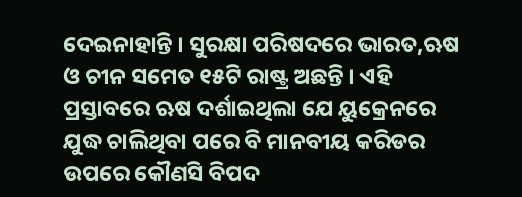ଦେଇନାହାନ୍ତି । ସୁରକ୍ଷା ପରିଷଦରେ ଭାରତ,ଋଷ ଓ ଚୀନ ସମେତ ୧୫ଟି ରାଷ୍ଟ୍ର ଅଛନ୍ତି । ଏହି ପ୍ରସ୍ତାବରେ ଋଷ ଦର୍ଶାଇଥିଲା ଯେ ୟୁକ୍ରେନରେ ଯୁଦ୍ଧ ଚାଲିଥିବା ପରେ ବି ମାନବୀୟ କରିଡର ଉପରେ କୌଣସି ବିପଦ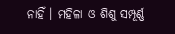ନାହିଁ । ମହିଳା ଓ ଶିଶୁ ସମ୍ପୂର୍ଣ୍ଣ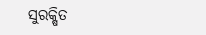ସୁରକ୍ଷିତ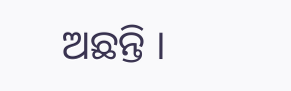ଅଛନ୍ତି ।